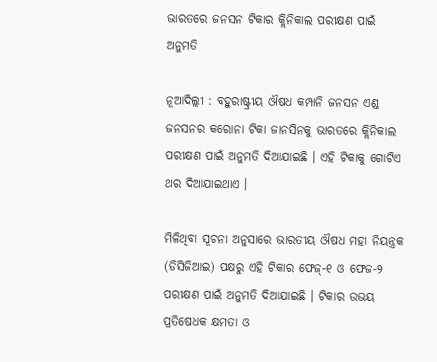ଭାରତରେ ଜନସନ ଟିକାର କ୍ଲିନିକାଲ ପରୀକ୍ଷଣ ପାଇଁ ଅନୁମତି

ନୂଆଦିଲ୍ଲୀ : ବହୁରାଷ୍ଟ୍ରୀୟ ଔଷଧ କମ୍ପାନି ଜନସନ ଏଣ୍ଡ ଜନସନର କରୋନା ଟିକା ଜାନସିନକୁ ଭାରତରେ କ୍ଲିନିକାଲ ପରୀକ୍ଷଣ ପାଇଁ ଅନୁମତି ଦିଆଯାଇଛି । ଏହି ଟିକାକୁ ଗୋଟିଏ ଥର ଦିଆଯାଇଥାଏ ।

ମିଳିଥିବା ସୂଚନା ଅନୁସାରେ ଭାରତୀୟ ଔଷଧ ମହା ନିୟନ୍ତ୍ରକ (ଡିସିଜିଆଇ) ପକ୍ଷରୁ ଏହି ଟିକାର ଫେଜ୍-୧ ଓ ଫେଜ-୨ ପରୀକ୍ଷଣ ପାଇଁ ଅନୁମତି ଦିଆଯାଇଛି । ଟିକାର ଉଭୟ ପ୍ରତିଷେଧକ କ୍ଷମତା ଓ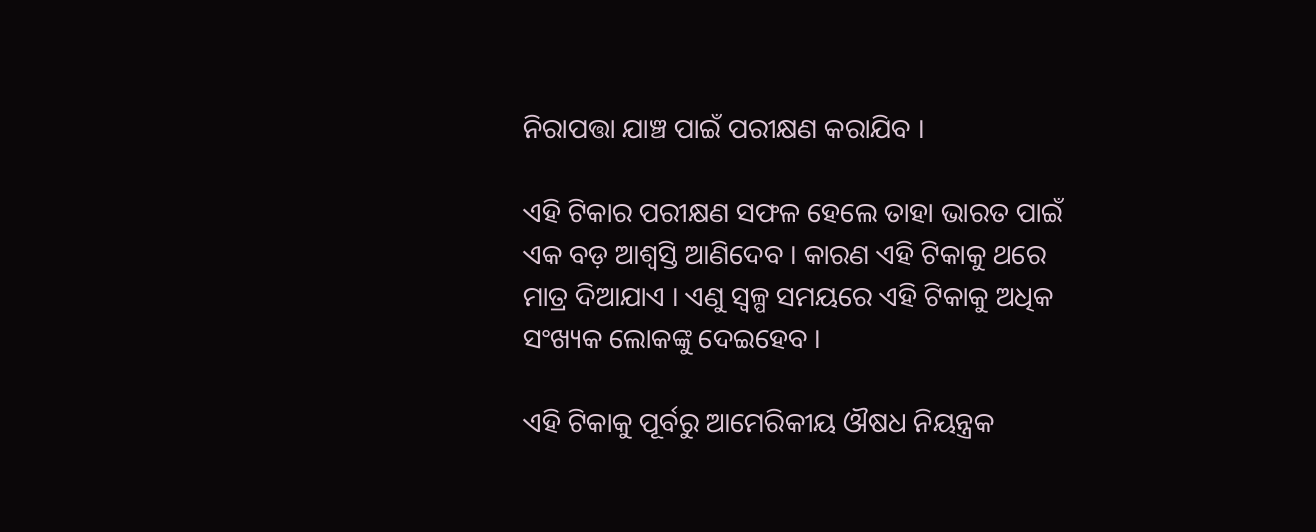ନିରାପତ୍ତା ଯାଞ୍ଚ ପାଇଁ ପରୀକ୍ଷଣ କରାଯିବ ।

ଏହି ଟିକାର ପରୀକ୍ଷଣ ସଫଳ ହେଲେ ତାହା ଭାରତ ପାଇଁ ଏକ ବଡ଼ ଆଶ୍ବସ୍ତି ଆଣିଦେବ । କାରଣ ଏହି ଟିକାକୁ ଥରେ ମାତ୍ର ଦିଆଯାଏ । ଏଣୁ ସ୍ବଳ୍ପ ସମୟରେ ଏହି ଟିକାକୁ ଅଧିକ ସଂଖ୍ୟକ ଲୋକଙ୍କୁ ଦେଇହେବ ।

ଏହି ଟିକାକୁ ପୂର୍ବରୁ ଆମେରିକୀୟ ଔଷଧ ନିୟନ୍ତ୍ରକ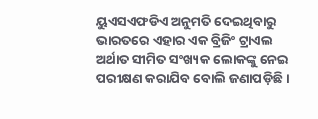ୟୁଏସଏଫଡିଏ ଅନୁମତି ଦେଇଥିବାରୁ ଭାରତରେ ଏହାର ଏକ ବ୍ରିଜିଂ ଟ୍ରାଏଲ ଅର୍ଥାତ ସୀମିତ ସଂଖ୍ୟକ ଲୋକଙ୍କୁ ନେଇ ପରୀକ୍ଷଣ କରାଯିବ ବୋଲି ଜଣାପଡ଼ିଛି ।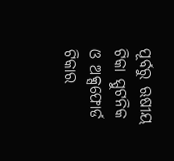ପୂର୍ବରୁ ଋଷୀୟ ଟିକା ସ୍ପୁଟନିକ ଓ ଅକ୍ସଫୋର୍ଡ ଟିକାର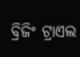ବ୍ରିଜିଂ ଟ୍ରାଏଲ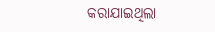କରାଯାଇଥିଲା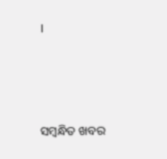।



ସମ୍ବନ୍ଧିତ ଖବର